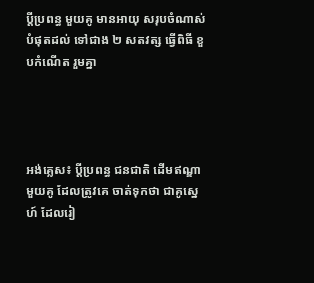ប្តីប្រពន្ធ មួយគូ មានអាយុ សរុបចំណាស់ បំផុតដល់ ទៅជាង ២ សតវត្ស ធ្វើពិធី ខួបកំណើត រួមគ្នា




អង់គ្លេស៖ ប្តីប្រពន្ធ ជនជាតិ ដើមឥណ្ឌា មួយគូ ដែលត្រូវគេ ចាត់ទុកថា ជាគូស្នេហ៍ ដែលរៀ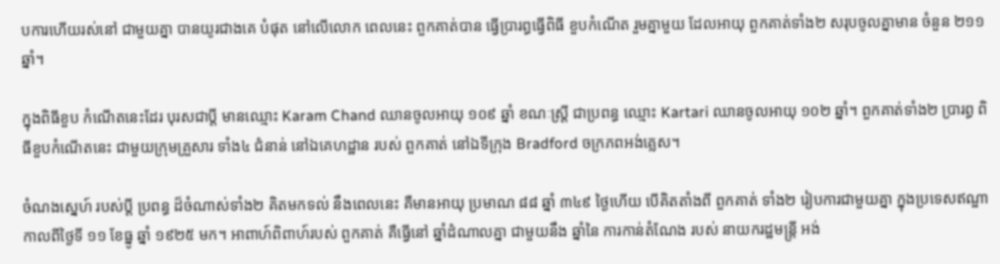បការហើយរស់នៅ ជាមួយគ្នា បានយូរជាងគេ បំផុត នៅលើលោក ពេលនេះ ពួកគាត់បាន ធ្វើប្រារព្ធធ្វើពិធី ខួបកំណើត រួមគ្នាមួយ ដែលអាយុ ពួកគាត់ទាំង២ សរុបចូលគ្នាមាន ចំនួន ២១១ ឆ្នាំ។

ក្នុងពិធីខួប កំណើតនេះដែរ បុរសជាប្តី មានឈ្មោះ Karam Chand ឈានចូលអាយុ ១០៩ ឆ្នាំ ខណៈស្ត្រី ជាប្រពន្ធ ឈ្មោះ Kartari ឈានចូលអាយុ ១០២ ឆ្នាំ។ ពួកគាត់ទាំង២ ប្រារព្ធ ពិធីខួបកំណើតនេះ ជាមួយក្រុមគ្រួសារ ទាំង៤ ជំនាន់ នៅឯគេហដ្ឋាន របស់ ពួកគាត់ នៅឯទីក្រុង Bradford ចក្រភពអង់គ្លេស។

ចំណងស្នេហ៍ របស់ប្តី ប្រពន្ធ ដ៏ចំណាស់ទាំង២ គិតមកទល់ នឹងពេលនេះ គឺមានអាយុ ប្រមាណ ៨៨ ឆ្នាំ ៣៤៩ ថ្ងៃហើយ បើគិតតាំងពី ពួកគាត់ ទាំង២ រៀបការជាមួយគ្នា ក្នុងប្រទេសឥណ្ឌា កាលពីថ្ងៃទី ១១ ខែធ្នូ ឆ្នាំ ១៩២៥ មក។ អាពាហ៍ពិពាហ៍របស់ ពួកគាត់ គឺធ្វើនៅ ឆ្នាំដំណាលគ្នា ជាមួយនឹង ឆ្នាំនៃ ការកាន់តំណែង របស់ នាយករដ្ឋមន្ត្រី អង់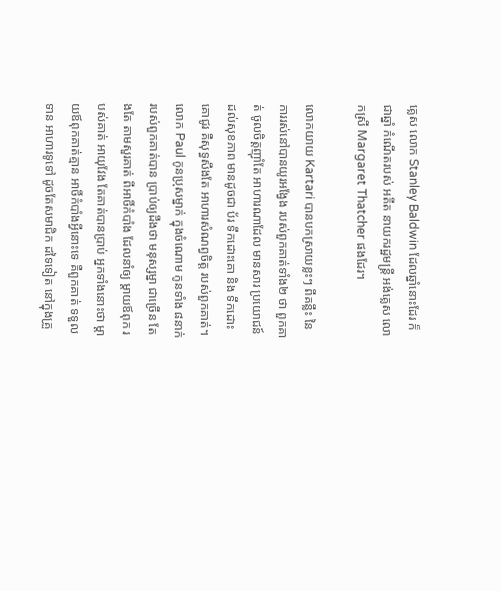គ្លេស លោក Stanley Baldwin ដែលឆ្នាំនោះដែរ ក៏ជាឆ្នាំ កំណើតរបស់ អតីត នាយករដ្ឋមន្ត្រី អង់គ្លេស លោកស្រី Margaret Thatcher ផងដែរ។

លោកយាយ Kartari បានបកស្រាយខ្លះៗ ពីគន្លឹះ នៃការរស់នៅបានយូរអង្វែង របស់ពួកគាត់ទាំង២ ថា ពួកគាត់ ចូលចិត្តញ៉ាំតែ អាហារណាដែល មានសារ ប្រយោជន៍ ដល់សុខភាព មានដូចជា ប័រ ទឹកដោះគោ និង ទឹកដោះគោជូរ គឺសុទ្ធសឹងតែ អាហារសំណព្វចិត្ត របស់ពួកគាត់។ លោក Paul កូនប្រុសម្នាក់ ក្នុងចំណោម កូនទាំង ៨នាក់ របស់ពួកគាត់បាន ប្រាប់ឲ្យដឹងថា មនុស្សម្នា ជាច្រើន តែងតែ តាមសួរគាត់ ពីអាថិ៍កំបាំង ដែលនាំឲ្យ ម្តាយឪពុក របស់គាត់ អាយុវែង តែគាត់បានប្រាប់ អ្នកទាំងនោះថា ម្តាយឪពុកគាត់គ្មាន អាថិ៍កំបាំងអ្វីនោះទេ គឺពួកគាត់ ទទួលទាន អាហារទូទៅ ដូចតែសមាជិក ដទៃទៀត នៅក្នុងគ្រួ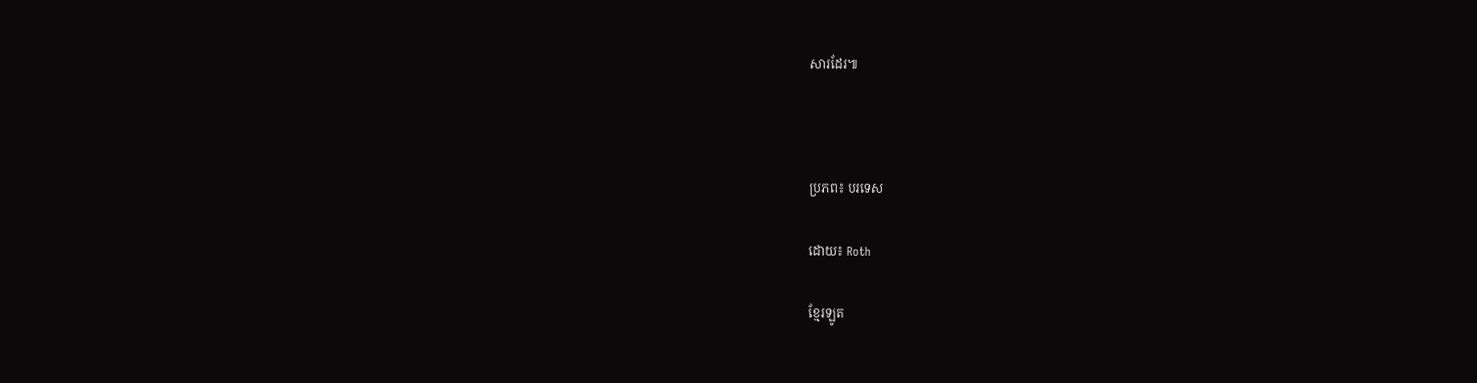សារដែរ៕



ប្រភព៖ បរទេស

ដោយ៖ Roth

ខ្មែរឡូត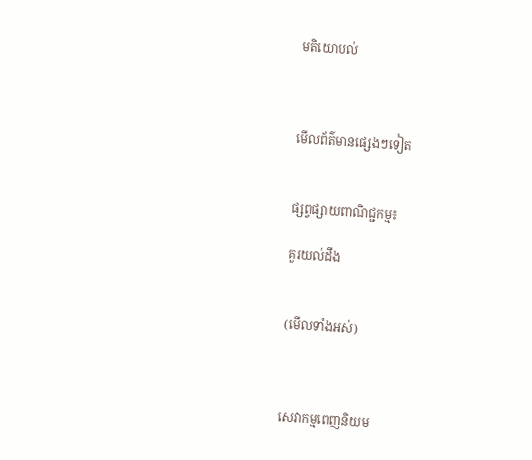មតិយោបល់



មើលព័ត៌មានផ្សេងៗទៀត


ផ្សព្វផ្សាយពាណិជ្ជកម្ម៖

គួរយល់ដឹង


(មើលទាំងអស់)



សេវាកម្មពេញនិយម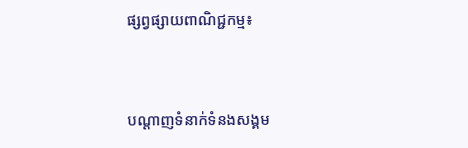ផ្សព្វផ្សាយពាណិជ្ជកម្ម៖


បណ្តាញទំនាក់ទំនងសង្គម